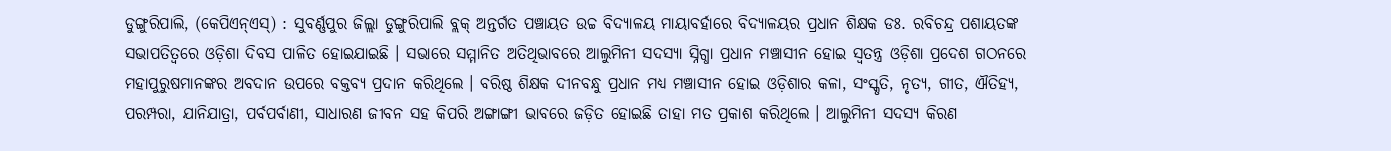ଡୁଙ୍ଗୁରିପାଲି, (କେପିଏନ୍ଏସ୍) : ସୁବର୍ଣ୍ଣପୁର ଜିଲ୍ଲା ଡୁଙ୍ଗୁରିପାଲି ବ୍ଲକ୍ ଅନ୍ତର୍ଗତ ପଞ୍ଚାୟତ ଉଚ୍ଚ ବିଦ୍ୟାଳୟ ମାୟାବର୍ହାରେ ବିଦ୍ୟାଳୟର ପ୍ରଧାନ ଶିକ୍ଷକ ଡଃ. ରବିଚନ୍ଦ୍ର ପଶାୟତଙ୍କ ସଭାପତିତ୍ୱରେ ଓଡ଼ିଶା ଦିବସ ପାଳିତ ହୋଇଯାଇଛି । ସଭାରେ ସମ୍ମାନିତ ଅତିଥିଭାବରେ ଆଲୁମିନୀ ସଦସ୍ୟା ସ୍ନିଗ୍ଧା ପ୍ରଧାନ ମଞ୍ଚାସୀନ ହୋଇ ସ୍ଵତନ୍ତ୍ର ଓଡ଼ିଶା ପ୍ରଦେଶ ଗଠନରେ ମହାପୁରୁଷମାନଙ୍କର ଅବଦାନ ଉପରେ ବକ୍ତବ୍ୟ ପ୍ରଦାନ କରିଥିଲେ । ବରିଷ୍ଠ ଶିକ୍ଷକ ଦୀନବନ୍ଧୁ ପ୍ରଧାନ ମଧ୍ୟ ମଞ୍ଚାସୀନ ହୋଇ ଓଡ଼ିଶାର କଳା, ସଂସ୍କୃତି, ନୃତ୍ୟ, ଗୀତ, ଐତିହ୍ୟ, ପରମ୍ପରା, ଯାନିଯାତ୍ରା, ପର୍ବପର୍ବାଣୀ, ସାଧାରଣ ଜୀବନ ସହ କିପରି ଅଙ୍ଗାଙ୍ଗୀ ଭାବରେ ଜଡ଼ିତ ହୋଇଛି ତାହା ମତ ପ୍ରକାଶ କରିଥିଲେ । ଆଲୁମିନୀ ସଦସ୍ୟ କିରଣ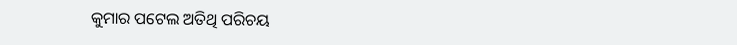କୁମାର ପଟେଲ ଅତିଥି ପରିଚୟ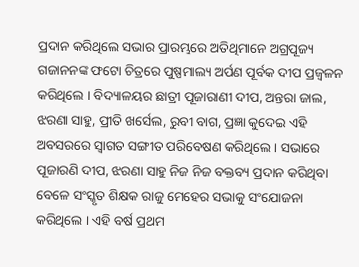ପ୍ରଦାନ କରିଥିଲେ ସଭାର ପ୍ରାରମ୍ଭରେ ଅତିଥିମାନେ ଅଗ୍ରପୂଜ୍ୟ ଗଜାନନଙ୍କ ଫଟୋ ଚିତ୍ରରେ ପୁଷ୍ପମାଲ୍ୟ ଅର୍ପଣ ପୂର୍ବକ ଦୀପ ପ୍ରଜ୍ୱଳନ କରିଥିଲେ । ବିଦ୍ୟାଳୟର ଛାତ୍ରୀ ପୂଜାରାଣୀ ଦୀପ, ଅନ୍ତରା ଜାଲ, ଝରଣା ସାହୁ, ପ୍ରୀତି ଖର୍ସେଲ, ରୁବୀ ବାଗ, ପ୍ରଜ୍ଞା କୁଦେଇ ଏହି ଅବସରରେ ସ୍ୱାଗତ ସଙ୍ଗୀତ ପରିବେଷଣ କରିଥିଲେ । ସଭାରେ ପୂଜାରଣି ଦୀପ, ଝରଣା ସାହୁ ନିଜ ନିଜ ବକ୍ତବ୍ୟ ପ୍ରଦାନ କରିଥିବା ବେଳେ ସଂସ୍କୃତ ଶିକ୍ଷକ ରାଜୁ ମେହେର ସଭାକୁ ସଂଯୋଜନା କରିଥିଲେ । ଏହି ବର୍ଷ ପ୍ରଥମ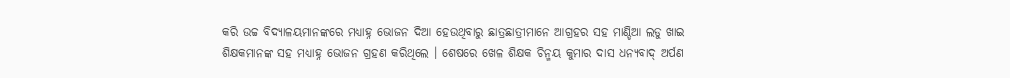କରି ଉଚ୍ଚ ବିଦ୍ୟାଳୟମାନଙ୍କରେ ମଧ୍ୟାହ୍ନ ଭୋଜନ ଦିଆ ହେଉଥିବାରୁ ଛାତ୍ରଛାତ୍ରୀମାନେ ଆଗ୍ରହର ସହ ମାଣ୍ଡିଆ ଲଡୁ ଖାଇ ଶିକ୍ଷକମାନଙ୍କ ସହ ମଧ୍ୟାହ୍ନ ଭୋଜନ ଗ୍ରହଣ କରିଥିଲେ । ଶେଷରେ ଖେଳ ଶିକ୍ଷକ ଚିନ୍ମୟ କୁମାର ଦାସ ଧନ୍ୟବାଦ୍ ଅର୍ପଣ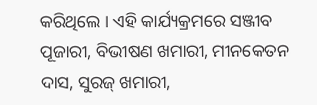କରିଥିଲେ । ଏହି କାର୍ଯ୍ୟକ୍ରମରେ ସଞ୍ଜୀବ ପୂଜାରୀ, ବିଭୀଷଣ ଖମାରୀ, ମୀନକେତନ ଦାସ, ସୁରଜ୍ ଖମାରୀ,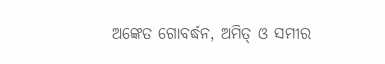ଅଙ୍କେତ ଗୋବର୍ଦ୍ଧନ, ଅମିତ୍ ଓ ସମୀର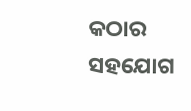କଠାର ସହଯୋଗ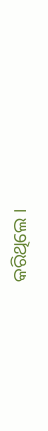କରିଥିଲେ ।